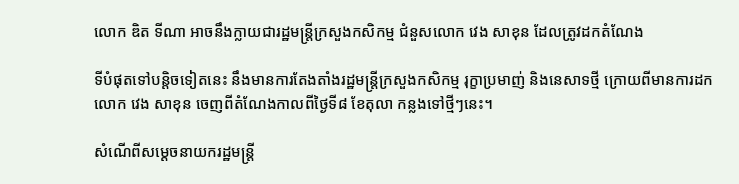លោក ឌិត ទីណា អាចនឹងក្លាយជារដ្ឋមន្រ្តីក្រសួងកសិកម្ម ជំនួសលោក វេង សាខុន ដែលត្រូវដកតំណែង

ទីបំផុតទៅបន្តិចទៀតនេះ នឹងមានការតែងតាំងរដ្ឋមន្រ្តីក្រសួងកសិកម្ម រុក្ខាប្រមាញ់ និងនេសាទថ្មី ក្រោយពីមានការដកលោក វេង សាខុន ចេញពីតំណែងកាលពីថ្ងៃទី៨ ខែតុលា កន្លងទៅថ្មីៗនេះ។

សំណើពីសម្ដេចនាយករដ្ឋមន្រ្តី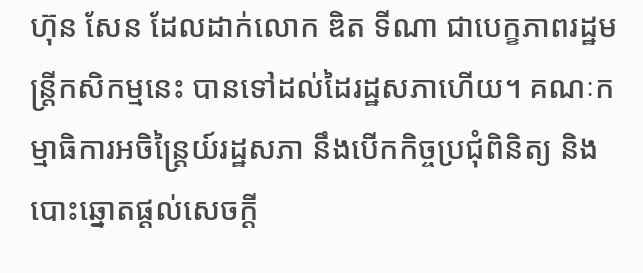ហ៊ុន សែន ដែលដាក់លោក ឌិត ទីណា ជាបេក្ខភាពរដ្ឋមន្ត្រីកសិកម្មនេះ បានទៅដល់ដៃរដ្ឋសភាហើយ។ គណៈកម្មាធិការអចិន្ត្រៃយ៍រដ្ឋសភា នឹងបើកកិច្ចប្រជុំពិនិត្យ និងបោះឆ្នោតផ្ដល់សេចក្តី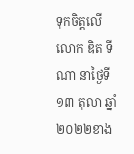ទុកចិត្តលើលោក ឌិត ទីណា នាថ្ងៃទី១៣ តុលា ឆ្នាំ២០២២ខាង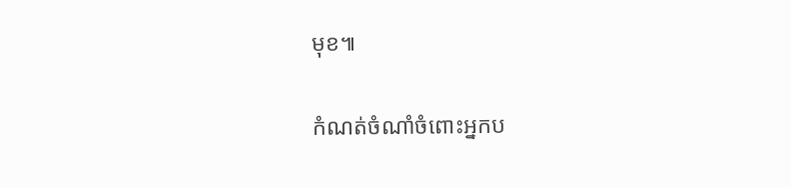មុខ៕

កំណត់ចំណាំចំពោះអ្នកប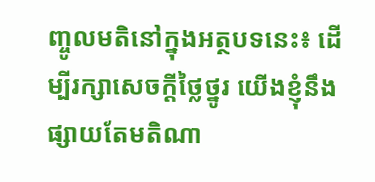ញ្ចូលមតិនៅក្នុងអត្ថបទនេះ៖ ដើម្បីរក្សាសេចក្ដីថ្លៃថ្នូរ យើងខ្ញុំនឹងផ្សាយតែមតិណា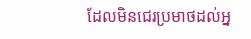ដែលមិនជេរប្រមាថដល់អ្ន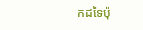កដទៃប៉ុ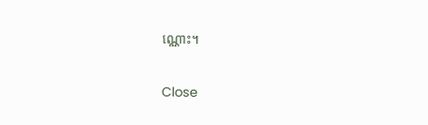ណ្ណោះ។

Close